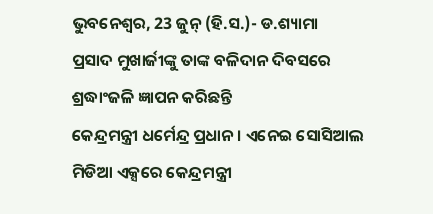ଭୁବନେଶ୍ୱର, 23 ଜୁନ୍ (ହି.ସ.)- ଡ.ଶ୍ୟାମା
ପ୍ରସାଦ ମୁଖାର୍ଜୀଙ୍କୁ ତାଙ୍କ ବଳିଦାନ ଦିବସରେ ଶ୍ରଦ୍ଧାଂଜଳି ଜ୍ଞାପନ କରିଛନ୍ତି
କେନ୍ଦ୍ରମନ୍ତ୍ରୀ ଧର୍ମେନ୍ଦ୍ର ପ୍ରଧାନ । ଏନେଇ ସୋସିଆଲ ମିଡିଆ ଏକ୍ସରେ କେନ୍ଦ୍ରମନ୍ତ୍ରୀ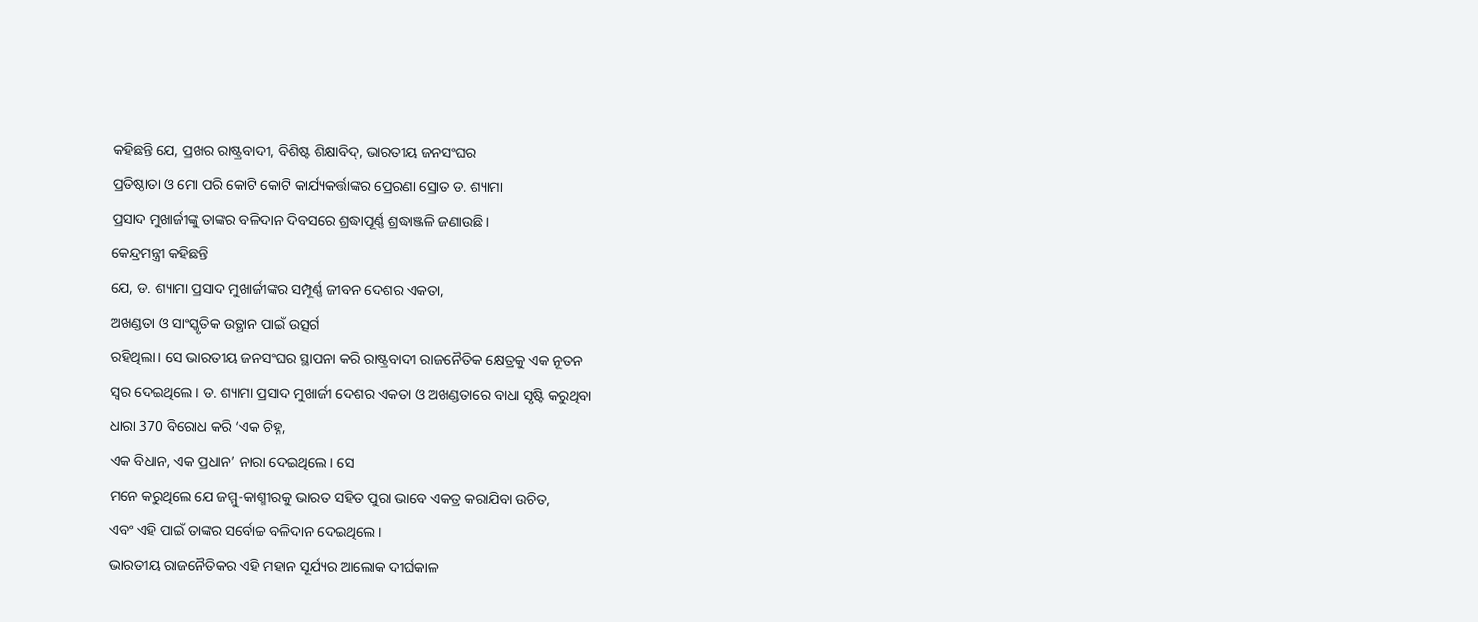କହିଛନ୍ତି ଯେ, ପ୍ରଖର ରାଷ୍ଟ୍ରବାଦୀ, ବିଶିଷ୍ଟ ଶିକ୍ଷାବିଦ୍, ଭାରତୀୟ ଜନସଂଘର
ପ୍ରତିଷ୍ଠାତା ଓ ମୋ ପରି କୋଟି କୋଟି କାର୍ଯ୍ୟକର୍ତ୍ତାଙ୍କର ପ୍ରେରଣା ସ୍ରୋତ ଡ. ଶ୍ୟାମା
ପ୍ରସାଦ ମୁଖାର୍ଜୀଙ୍କୁ ତାଙ୍କର ବଳିଦାନ ଦିବସରେ ଶ୍ରଦ୍ଧାପୂର୍ଣ୍ଣ ଶ୍ରଦ୍ଧାଞ୍ଜଳି ଜଣାଉଛି।
କେନ୍ଦ୍ରମନ୍ତ୍ରୀ କହିଛନ୍ତି
ଯେ, ଡ. ଶ୍ୟାମା ପ୍ରସାଦ ମୁଖାର୍ଜୀଙ୍କର ସମ୍ପୂର୍ଣ୍ଣ ଜୀବନ ଦେଶର ଏକତା,
ଅଖଣ୍ଡତା ଓ ସାଂସ୍କୃତିକ ଉତ୍ଥାନ ପାଇଁ ଉତ୍ସର୍ଗ
ରହିଥିଲା। ସେ ଭାରତୀୟ ଜନସଂଘର ସ୍ଥାପନା କରି ରାଷ୍ଟ୍ରବାଦୀ ରାଜନୈତିକ କ୍ଷେତ୍ରକୁ ଏକ ନୂତନ
ସ୍ୱର ଦେଇଥିଲେ। ଡ. ଶ୍ୟାମା ପ୍ରସାଦ ମୁଖାର୍ଜୀ ଦେଶର ଏକତା ଓ ଅଖଣ୍ଡତାରେ ବାଧା ସୃଷ୍ଟି କରୁଥିବା
ଧାରା 370 ବିରୋଧ କରି ‘ଏକ ଚିହ୍ନ,
ଏକ ବିଧାନ, ଏକ ପ୍ରଧାନ’ ନାରା ଦେଇଥିଲେ। ସେ
ମନେ କରୁଥିଲେ ଯେ ଜମ୍ମୁ-କାଶ୍ମୀରକୁ ଭାରତ ସହିତ ପୁରା ଭାବେ ଏକତ୍ର କରାଯିବା ଉଚିତ,
ଏବଂ ଏହି ପାଇଁ ତାଙ୍କର ସର୍ବୋଚ୍ଚ ବଳିଦାନ ଦେଇଥିଲେ।
ଭାରତୀୟ ରାଜନୈତିକର ଏହି ମହାନ ସୂର୍ଯ୍ୟର ଆଲୋକ ଦୀର୍ଘକାଳ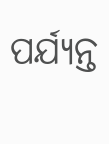ପର୍ଯ୍ୟନ୍ତ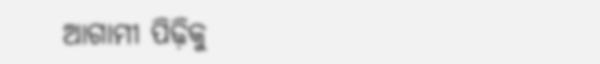ଆଗାମୀ ପିଢ଼ିକୁ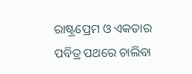ରାଷ୍ଟ୍ରପ୍ରେମ ଓ ଏକତାର ପବିତ୍ର ପଥରେ ଚାଲିବା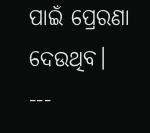ପାଇଁ ପ୍ରେରଣା ଦେଉଥିବ।
---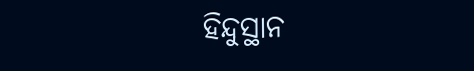ହିନ୍ଦୁସ୍ଥାନ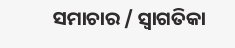ସମାଚାର / ସ୍ୱାଗତିକା